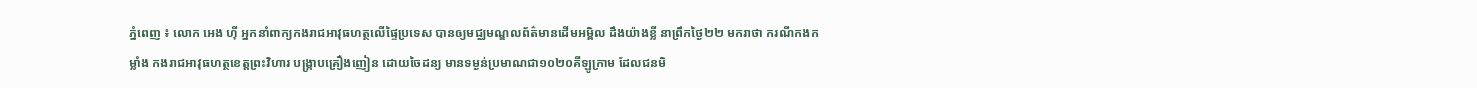ភ្នំពេញ ៖ លោក អេង ហ៊ី អ្នកនាំពាក្យកងរាជអាវុធហត្ថលើផ្ទៃប្រទេស បានឲ្យមជ្ឈមណ្ឌលព័ត៌មានដើមអម្ពិល ដឹងយ៉ាងខ្លី នាព្រឹកថ្ងៃ២២ មករាថា ករណីកងកម្លាំង កងរាជអាវុធហត្ថខេត្តព្រះវិហារ បង្ក្រាបគ្រឿងញៀន ដោយចៃដន្យ មានទម្ងន់ប្រមាណជា១០២០គីឡូក្រាម ដែលជនមិ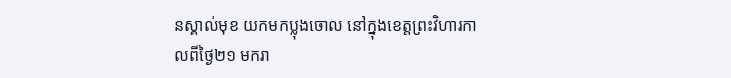នស្គាល់មុខ យកមកប្លុងចោល នៅក្នុងខេត្តព្រះវិហារកាលពីថ្ងៃ២១ មករា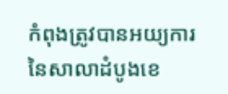កំពុងត្រូវបានអយ្យការ នៃសាលាដំបូងខេ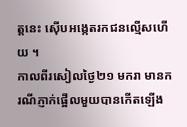ត្តនេះ ស៊ើបអង្កេតរកជនល្មើសហើយ ។
កាលពីរសៀលថ្ងៃ២១ មករា មានករណីភ្ញាក់ផ្អើលមួយបានកើតឡើង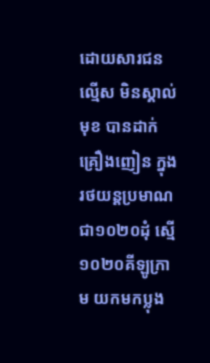ដោយសារជនល្មើស មិនស្គាល់មុខ បានដាក់គ្រឿងញៀន ក្នុងរថយន្តប្រមាណ ជា១០២០ដុំ ស្មើ១០២០គីឡូក្រាម យកមកប្លុង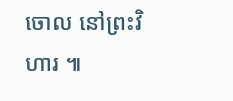ចោល នៅព្រះវិហារ ៕